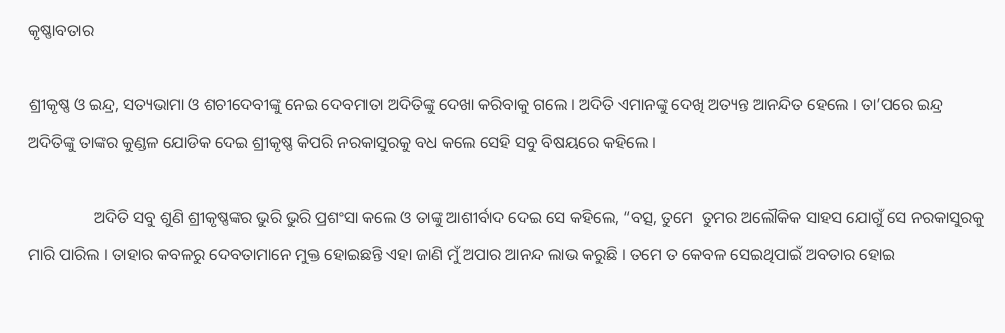କୃଷ୍ଣାବତାର

ଶ୍ରୀକୃଷ୍ଣ ଓ ଇନ୍ଦ୍ର, ସତ୍ୟଭାମା ଓ ଶଚୀଦେବୀଙ୍କୁ ନେଇ ଦେବମାତା ଅଦିତିଙ୍କୁ ଦେଖା କରିବାକୁ ଗଲେ । ଅଦିତି ଏମାନଙ୍କୁ ଦେଖି ଅତ୍ୟନ୍ତ ଆନନ୍ଦିତ ହେଲେ । ତା’ପରେ ଇନ୍ଦ୍ର ଅଦିତିଙ୍କୁ ତାଙ୍କର କୁଣ୍ଡଳ ଯୋଡିକ ଦେଇ ଶ୍ରୀକୃଷ୍ଣ କିପରି ନରକାସୁରକୁ ବଧ କଲେ ସେହି ସବୁ ବିଷୟରେ କହିଲେ ।

                ଅଦିତି ସବୁ ଶୁଣି ଶ୍ରୀକୃଷ୍ଣଙ୍କର ଭୁରି ଭୁରି ପ୍ରଶଂସା କଲେ ଓ ତାଙ୍କୁ ଆଶୀର୍ବାଦ ଦେଇ ସେ କହିଲେ, “ବତ୍ସ, ତୁମେ  ତୁମର ଅଲୌକିକ ସାହସ ଯୋଗୁଁ ସେ ନରକାସୁରକୁ ମାରି ପାରିଲ । ତାହାର କବଳରୁ ଦେବତାମାନେ ମୁକ୍ତ ହୋଇଛନ୍ତି ଏହା ଜାଣି ମୁଁ ଅପାର ଆନନ୍ଦ ଲାଭ କରୁଛି । ତମେ ତ କେବଳ ସେଇଥିପାଇଁ ଅବତାର ହୋଇ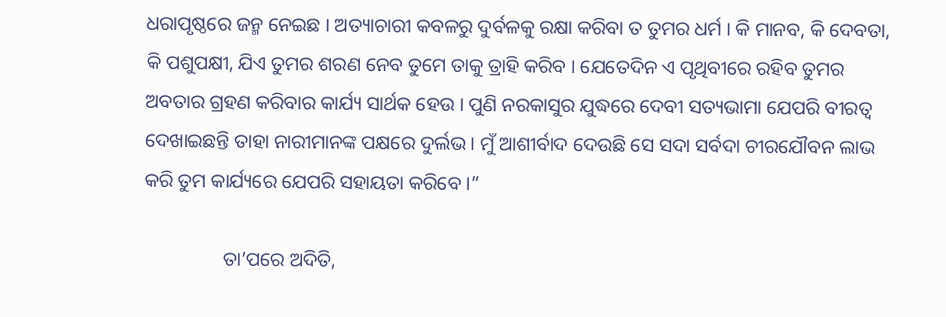ଧରାପୃଷ୍ଠରେ ଜନ୍ମ ନେଇଛ । ଅତ୍ୟାଚାରୀ କବଳରୁ ଦୁର୍ବଳକୁ ରକ୍ଷା କରିବା ତ ତୁମର ଧର୍ମ । କି ମାନବ, କି ଦେବତା, କି ପଶୁପକ୍ଷୀ, ଯିଏ ତୁମର ଶରଣ ନେବ ତୁମେ ତାକୁ ତ୍ରାହି କରିବ । ଯେତେଦିନ ଏ ପୃଥିବୀରେ ରହିବ ତୁମର ଅବତାର ଗ୍ରହଣ କରିବାର କାର୍ଯ୍ୟ ସାର୍ଥକ ହେଉ । ପୁଣି ନରକାସୁର ଯୁଦ୍ଧରେ ଦେବୀ ସତ୍ୟଭାମା ଯେପରି ବୀରତ୍ୱ ଦେଖାଇଛନ୍ତି ତାହା ନାରୀମାନଙ୍କ ପକ୍ଷରେ ଦୁର୍ଲଭ । ମୁଁ ଆଶୀର୍ବାଦ ଦେଉଛି ସେ ସଦା ସର୍ବଦା ଚୀରଯୌବନ ଲାଭ କରି ତୁମ କାର୍ଯ୍ୟରେ ଯେପରି ସହାୟତା କରିବେ ।”

                ତା’ପରେ ଅଦିତି,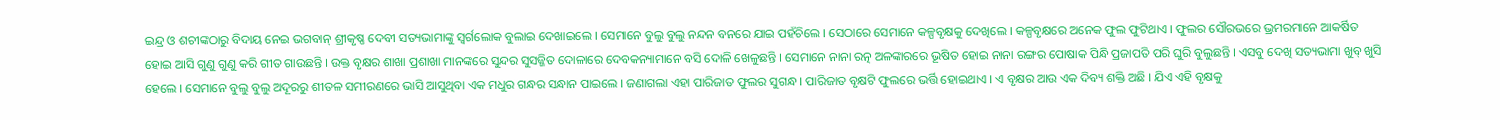ଇନ୍ଦ୍ର ଓ ଶଚୀଙ୍କଠାରୁ ବିଦାୟ ନେଇ ଭଗବାନ୍ ଶ୍ରୀକୃଷ୍ଣ ଦେବୀ ସତ୍ୟଭାମାଙ୍କୁ ସ୍ୱର୍ଗଲୋକ ବୁଲାଇ ଦେଖାଇଲେ । ସେମାନେ ବୁଲୁ ବୁଲୁ ନନ୍ଦନ ବନରେ ଯାଇ ପହଁଚିଲେ । ସେଠାରେ ସେମାନେ କଳ୍ପବୃକ୍ଷକୁ ଦେଖିଲେ । କଳ୍ପବୃକ୍ଷରେ ଅନେକ ଫୁଲ ଫୁଟିଥାଏ । ଫୁଲର ସୌରଭରେ ଭ୍ରମରମାନେ ଆକର୍ଷିତ ହୋଇ ଆସି ଗୁଣୁ ଗୁଣୁ କରି ଗୀତ ଗାଉଛନ୍ତି । ଉକ୍ତ ବୃକ୍ଷର ଶାଖା ପ୍ରଶାଖା ମାନଙ୍କରେ ସୁନ୍ଦର ସୁସଜ୍ଜିତ ଦୋଳାରେ ଦେବକନ୍ୟାମାନେ ବସି ଦୋଳି ଖେଳୁଛନ୍ତି । ସେମାନେ ନାନା ରତ୍ନ ଅଳଙ୍କାରରେ ଭୂଷିତ ହୋଇ ନାନା ରଙ୍ଗର ପୋଷାକ ପିନ୍ଧି ପ୍ରଜାପତି ପରି ଘୁରି ବୁଲୁଛନ୍ତି । ଏସବୁ ଦେଖି ସତ୍ୟଭାମା ଖୁବ୍ ଖୁସି ହେଲେ । ସେମାନେ ବୁଲୁ ବୁଲୁ ଅଦୂରରୁ ଶୀତଳ ସମୀରଣରେ ଭାସି ଆସୁଥିବା ଏକ ମଧୁର ଗନ୍ଧର ସନ୍ଧାନ ପାଇଲେ । ଜଣାଗଲା ଏହା ପାରିଜାତ ଫୁଲର ସୁଗନ୍ଧ । ପାରିଜାତ ବୃକ୍ଷଟି ଫୁଲରେ ଭର୍ତ୍ତି ହୋଇଥାଏ । ଏ ବୃକ୍ଷର ଆଉ ଏକ ଦିବ୍ୟ ଶକ୍ତି ଅଛି । ଯିଏ ଏହି ବୃକ୍ଷକୁ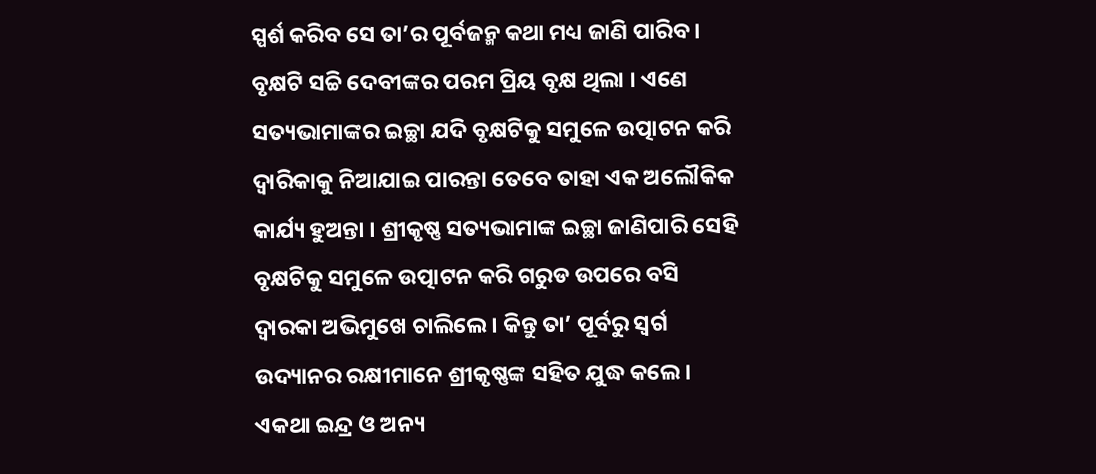ସ୍ପର୍ଶ କରିବ ସେ ତା’ର ପୂର୍ବଜନ୍ମ କଥା ମଧ୍ୟ ଜାଣି ପାରିବ । ବୃକ୍ଷଟି ସଚ୍ଚି ଦେବୀଙ୍କର ପରମ ପ୍ରିୟ ବୃକ୍ଷ ଥିଲା । ଏଣେ ସତ୍ୟଭାମାଙ୍କର ଇଚ୍ଛା ଯଦି ବୃକ୍ଷଟିକୁ ସମୁଳେ ଉତ୍ପାଟନ କରି ଦ୍ୱାରିକାକୁ ନିଆଯାଇ ପାରନ୍ତା ତେବେ ତାହା ଏକ ଅଲୌକିକ କାର୍ଯ୍ୟ ହୁଅନ୍ତା । ଶ୍ରୀକୃଷ୍ଣ ସତ୍ୟଭାମାଙ୍କ ଇଚ୍ଛା ଜାଣିପାରି ସେହି ବୃକ୍ଷଟିକୁ ସମୁଳେ ଉତ୍ପାଟନ କରି ଗରୁଡ ଉପରେ ବସି ଦ୍ୱାରକା ଅଭିମୁଖେ ଚାଲିଲେ । କିନ୍ତୁ ତା’ ପୂର୍ବରୁ ସ୍ୱର୍ଗ ଉଦ୍ୟାନର ରକ୍ଷୀମାନେ ଶ୍ରୀକୃଷ୍ଣଙ୍କ ସହିତ ଯୁଦ୍ଧ କଲେ । ଏକଥା ଇନ୍ଦ୍ର ଓ ଅନ୍ୟ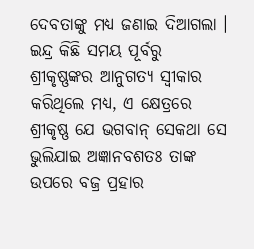ଦେବତାଙ୍କୁ ମଧ୍ୟ ଜଣାଇ ଦିଆଗଲା । ଇନ୍ଦ୍ର କିଛି ସମୟ ପୂର୍ବରୁ ଶ୍ରୀକୃଷ୍ଣଙ୍କର ଆନୁଗତ୍ୟ ସ୍ୱୀକାର କରିଥିଲେ ମଧ୍ୟ, ଏ କ୍ଷେତ୍ରରେ ଶ୍ରୀକୃଷ୍ଣ ଯେ ଭଗବାନ୍ ସେକଥା ସେ ଭୁଲିଯାଇ ଅଜ୍ଞାନବଶତଃ ତାଙ୍କ ଉପରେ ବଜ୍ର ପ୍ରହାର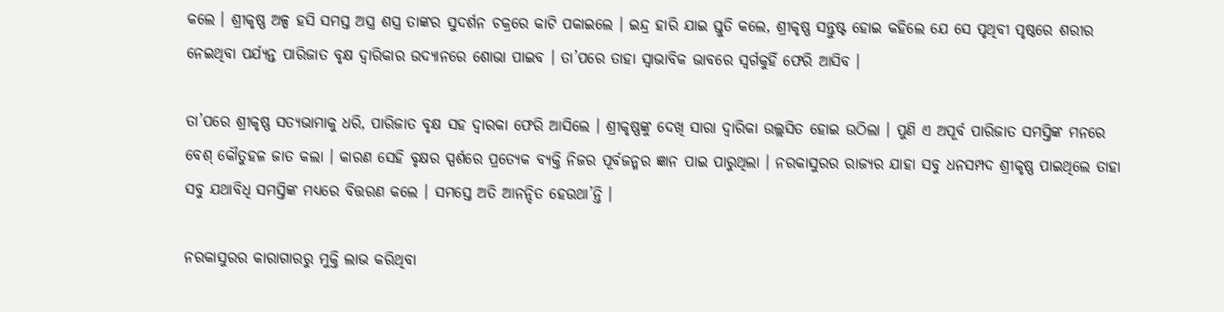କଲେ । ଶ୍ରୀକୃଷ୍ଣ ଅଳ୍ପ ହସି ସମସ୍ତ ଅସ୍ତ୍ର ଶସ୍ତ୍ର ତାଙ୍କର ସୁଦର୍ଶନ ଚକ୍ରରେ କାଟି ପକାଇଲେ । ଇନ୍ଦ୍ର ହାରି ଯାଇ ସ୍ତୁତି କଲେ, ଶ୍ରୀକୃଷ୍ଣ ସନ୍ତୁଷ୍ଟ ହୋଇ କହିଲେ ଯେ ସେ ପୃଥିବୀ ପୃଷ୍ଠରେ ଶରୀର ନେଇଥିବା ପର୍ଯ୍ୟନ୍ତ ପାରିଜାତ ବୃକ୍ଷ ଦ୍ୱାରିକାର ଉଦ୍ୟାନରେ ଶୋଭା ପାଇବ । ତା’ପରେ ତାହା ସ୍ୱାଭାବିକ ଭାବରେ ସ୍ୱର୍ଗକୁହିଁ ଫେରି ଆସିବ ।

ତା’ପରେ ଶ୍ରୀକୃଷ୍ଣ ସତ୍ୟଭାମାକୁ ଧରି, ପାରିଜାତ ବୃକ୍ଷ ସହ ଦ୍ୱାରକା ଫେରି ଆସିଲେ । ଶ୍ରୀକୃଷ୍ଣଙ୍କୁ ଦେଖି ସାରା ଦ୍ୱାରିକା ଉଲ୍ଲସିତ ହୋଇ ଉଠିଲା । ପୁଣି ଏ ଅପୂର୍ବ ପାରିଜାତ ସମସ୍ତିଙ୍କ ମନରେ ବେଶ୍ କୌତୁହଳ ଜାତ କଲା । କାରଣ ସେହି ବୃକ୍ଷର ସ୍ପର୍ଶରେ ପ୍ରତ୍ୟେକ ବ୍ୟକ୍ତି ନିଜର ପୂର୍ବଜନ୍ମର ଜ୍ଞାନ ପାଇ ପାରୁଥିଲା । ନରକାସୁରର ରାଜ୍ୟର ଯାହା ସବୁ ଧନସମ୍ପଦ ଶ୍ରୀକୃଷ୍ଣ ପାଇଥିଲେ ତାହା ସବୁ ଯଥାବିଧି ସମସ୍ତିଙ୍କ ମଧ୍ୟରେ ବିତ୍ତରଣ କଲେ । ସମସ୍ତେ ଅତି ଆନନ୍ଦିତ ହେଉଥା’ନ୍ତି ।

ନରକାସୁରର କାରାଗାରରୁ ମୁକ୍ତି ଲାଭ କରିଥିବା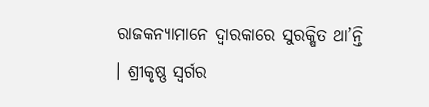ରାଜକନ୍ୟାମାନେ ଦ୍ୱାରକାରେ ସୁରକ୍ଷିତ ଥା’ନ୍ତି । ଶ୍ରୀକୃଷ୍ଣ ସ୍ୱର୍ଗର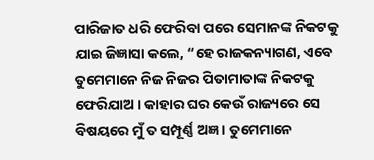ପାରିଜାତ ଧରି ଫେରିବା ପରେ ସେମାନଙ୍କ ନିକଟକୁ ଯାଇ ଜିଜ୍ଞାସା କଲେ, “ହେ ରାଜକନ୍ୟାଗଣ, ଏବେ ତୁମେମାନେ ନିଜ ନିଜର ପିତାମାତାଙ୍କ ନିକଟକୁ ଫେରିଯାଅ । କାହାର ଘର କେଉଁ ରାଜ୍ୟରେ ସେ ବିଷୟରେ ମୁଁ ତ ସମ୍ପୂର୍ଣ୍ଣ ଅଜ୍ଞ । ତୁମେମାନେ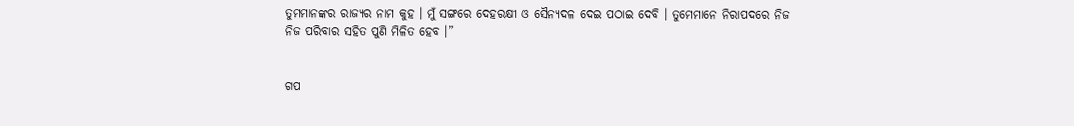ତୁମମାନଙ୍କର ରାଜ୍ୟର ନାମ କୁହ । ମୁଁ ସଙ୍ଗରେ ଦେହରକ୍ଷୀ ଓ ସୈନ୍ୟଦଳ ଦେଇ ପଠାଇ ଦେବି । ତୁମେମାନେ ନିରାପଦରେ ନିଜ ନିଜ ପରିବାର ସହିତ ପୁଣି ମିଳିତ ହେବ ।”


ଗପ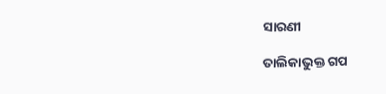ସାରଣୀ

ତାଲିକାଭୁକ୍ତ ଗପ